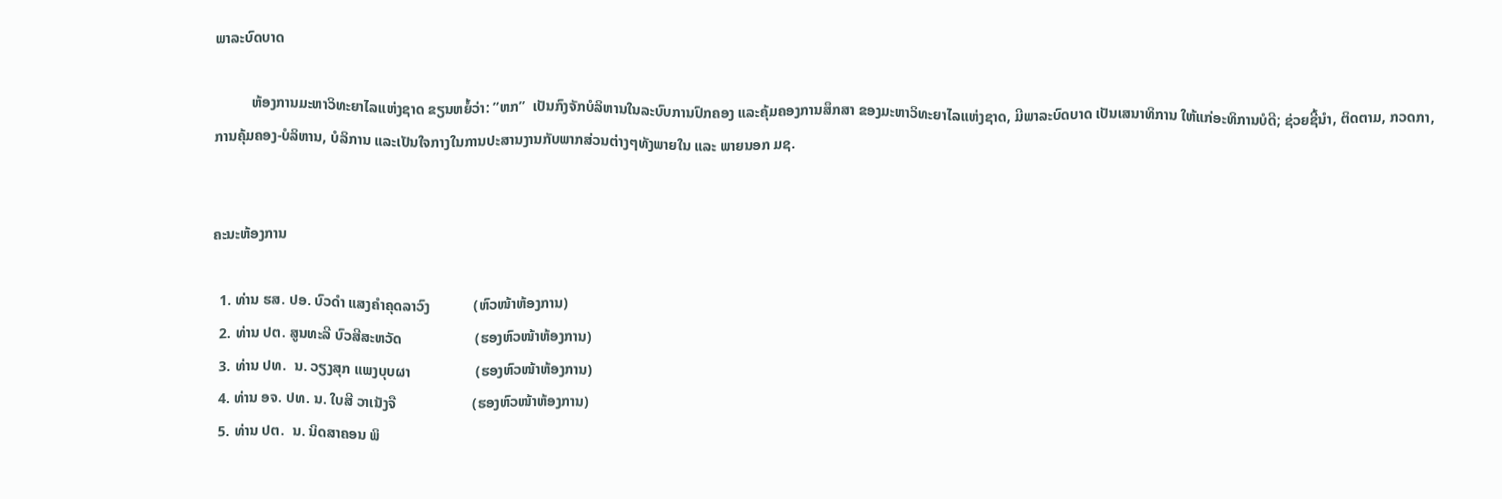ພາລະບົດບາດ

          ຫ້ອງການມະຫາວິທະຍາໄລແຫ່ງຊາດ ຂຽນຫຍໍ້ວ່າ: ”ຫກ”  ເປັນກົງຈັກບໍລິຫານໃນລະບົບການປົກຄອງ ແລະຄຸ້ມຄອງການສຶກສາ ຂອງມະຫາວິທະຍາໄລແຫ່ງຊາດ, ມີພາລະບົດບາດ ເປັນເສນາທິການ ໃຫ້ແກ່ອະທິການບໍດີ; ຊ່ວຍຊີ້ນຳ, ຕິດຕາມ, ກວດກາ, ການຄຸ້ມຄອງ-ບໍລິຫານ, ບໍລິການ ແລະເປັນໃຈກາງໃນການປະສານງານກັບພາກສ່ວນຕ່າງໆທັງພາຍໃນ ແລະ ພາຍນອກ ມຊ.


ຄະນະຫ້ອງການ

  1. ທ່ານ ຮສ. ປອ. ບົວດຳ ແສງຄຳຄຸດລາວົງ            (ຫົວໜ້າຫ້ອງການ)
  2. ທ່ານ ປຕ. ສູນທະລີ ບົວສີສະຫວັດ                    (ຮອງຫົວໜ້າຫ້ອງການ)
  3. ທ່ານ ປທ.  ນ. ວຽງສຸກ ແພງບຸບຜາ                  (ຮອງຫົວໜ້າຫ້ອງການ)
  4. ທ່ານ ອຈ. ປທ. ນ. ໃບສີ ວາເນັງຈື                     (ຮອງຫົວໜ້າຫ້ອງການ)
  5. ທ່ານ ປຕ.  ນ. ນິດສາຄອນ ພິ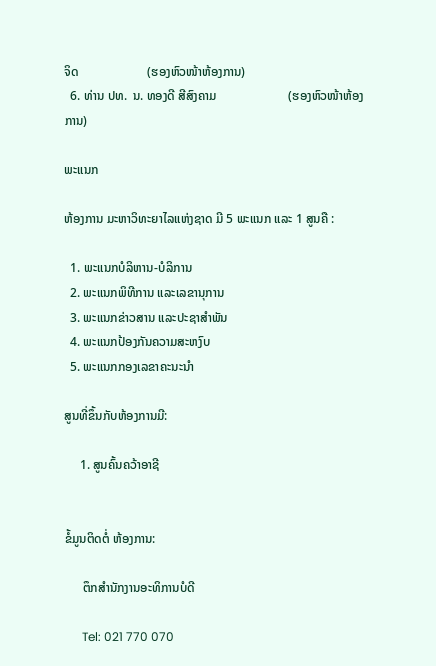ຈິດ                      (ຮອງຫົວໜ້າຫ້ອງການ)
  6. ທ່ານ ປທ.  ນ. ທອງດີ ສີສົງຄາມ                       (ຮອງຫົວໜ້າຫ້ອງການ)

ພະແນກ

ຫ້ອງການ ມະຫາວິທະຍາໄລແຫ່ງຊາດ ມີ 5 ພະແນກ ແລະ 1 ສູນຄື :

  1. ພະແນກບໍລິຫານ-ບໍລິການ
  2. ພະແນກພິທີການ ແລະເລຂານຸການ
  3. ພະແນກຂ່າວສານ ແລະປະຊາສຳພັນ
  4. ພະແນກປ້ອງກັນຄວາມສະຫງົບ
  5. ພະແນກກອງເລຂາຄະນະນຳ

ສູນທີ່ຂຶ້ນກັບຫ້ອງການມີ:

     1. ສູນຄົ້ນຄວ້າອາຊີ


ຂໍ້ມູນຕິດຕໍ່ ຫ້ອງການ:

      ຕຶກສຳນັກງານອະທິການບໍດີ

      Tel: 021 770 070